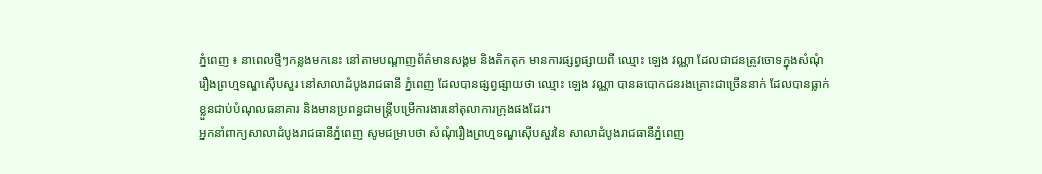ភ្នំពេញ ៖ នាពេលថ្មីៗកន្លងមកនេះ នៅតាមបណ្ដាញព័ត៌មានសង្គម និងតិកតុក មានការផ្សព្វផ្សាយពី ឈ្មោះ ឡេង វណ្ណា ដែលជាជនត្រូវចោទក្នុងសំណុំរឿងព្រហ្មទណ្ឌស៊ើបសួរ នៅសាលាដំបូងរាជធានី ភ្នំពេញ ដែលបានផ្សព្វផ្សាយថា ឈ្មោះ ឡេង វណ្ណា បានឆបោកជនរងគ្រោះជាច្រើននាក់ ដែលបានធ្លាក់ ខ្លួនជាប់បំណុលធនាគារ និងមានប្រពន្ធជាមន្ត្រីបម្រើការងារនៅតុលាការក្រុងផងដែរ។
អ្នកនាំពាក្យសាលាដំបូងរាជធានីភ្នំពេញ សូមជម្រាបថា សំណុំរឿងព្រហ្មទណ្ឌស៊ើបសួរនៃ សាលាដំបូងរាជធានីភ្នំពេញ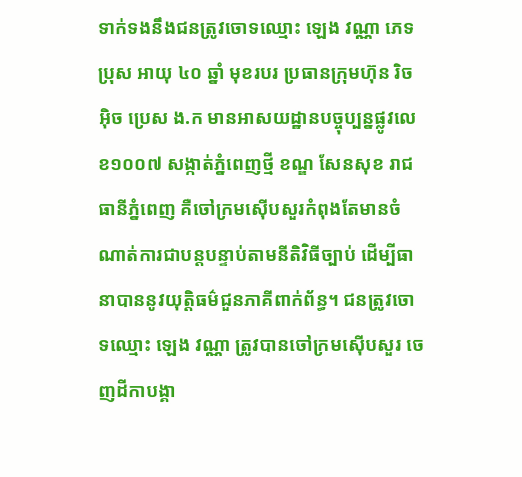ទាក់ទងនឹងជនត្រូវចោទឈ្មោះ ឡេង វណ្ណា ភេទប្រុស អាយុ ៤០ ឆ្នាំ មុខរបរ ប្រធានក្រុមហ៊ុន រិច អុិច ប្រេស ង.ក មានអាសយដ្ឋានបច្ចុប្បន្នផ្លូវលេខ១០០៧ សង្កាត់ភ្នំពេញថ្មី ខណ្ឌ សែនសុខ រាជធានីភ្នំពេញ គឺចៅក្រមស៊ើបសួរកំពុងតែមានចំណាត់ការជាបន្តបន្ទាប់តាមនីតិវិធីច្បាប់ ដើម្បីធានាបាននូវយុត្តិធម៌ជួនភាគីពាក់ព័ន្ធ។ ជនត្រូវចោទឈ្មោះ ឡេង វណ្ណា ត្រូវបានចៅក្រមស៊ើបសួរ ចេញដីកាបង្គា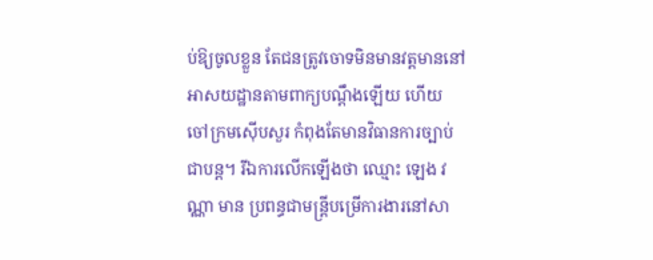ប់ឱ្យចូលខ្លួន តែជនត្រូវចោទមិនមានវត្តមាននៅអាសយដ្ឋានតាមពាក្យបណ្ដឹងឡើយ ហើយ ចៅក្រមស៊ើបសួរ កំពុងតែមានវិធានការច្បាប់ជាបន្ត។ រីឯការលើកឡើងថា ឈ្មោះ ឡេង វណ្ណា មាន ប្រពន្ធជាមន្ត្រីបម្រើការងារនៅសា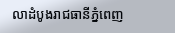លាដំបូងរាជធានីភ្នំពេញ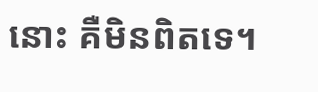នោះ គឺមិនពិតទេ។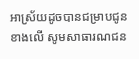អាស្រ័យដូចបានជម្រាបជូនខាងលើ សូមសាធារណជន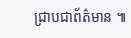ជ្រាបជាព័ត៌មាន ៕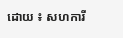ដោយ ៖ សហការី